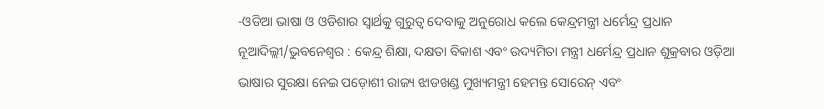-ଓଡିଆ ଭାଷା ଓ ଓଡିଶାର ସ୍ୱାର୍ଥକୁ ଗୁରୁତ୍ୱ ଦେବାକୁ ଅନୁରୋଧ କଲେ କେନ୍ଦ୍ରମନ୍ତ୍ରୀ ଧର୍ମେନ୍ଦ୍ର ପ୍ରଧାନ
ନୂଆଦିଲ୍ଲୀ/ଭୁବନେଶ୍ୱର : କେନ୍ଦ୍ର ଶିକ୍ଷା, ଦକ୍ଷତା ବିକାଶ ଏବଂ ଉଦ୍ୟମିତା ମନ୍ତ୍ରୀ ଧର୍ମେନ୍ଦ୍ର ପ୍ରଧାନ ଶୁକ୍ରବାର ଓଡ଼ିଆ ଭାଷାର ସୁରକ୍ଷା ନେଇ ପଡ଼ୋଶୀ ରାଜ୍ୟ ଝାଡଖଣ୍ଡ ମୁଖ୍ୟମନ୍ତ୍ରୀ ହେମନ୍ତ ସୋରେନ୍ ଏବଂ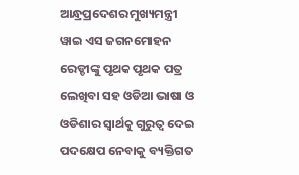ଆନ୍ଧ୍ରପ୍ରଦେଶର ମୁଖ୍ୟମନ୍ତ୍ରୀ ୱାଇ ଏସ ଜଗନମୋହନ ରେଡ୍ଡୀଙ୍କୁ ପୃଥକ ପୃଥକ ପତ୍ର ଲେଖିବା ସହ ଓଡିଆ ଭାଷା ଓ ଓଡିଶାର ସ୍ୱାର୍ଥକୁ ଗୁରୁତ୍ୱ ଦେଇ ପଦକ୍ଷେପ ନେବାକୁ ବ୍ୟକ୍ତିଗତ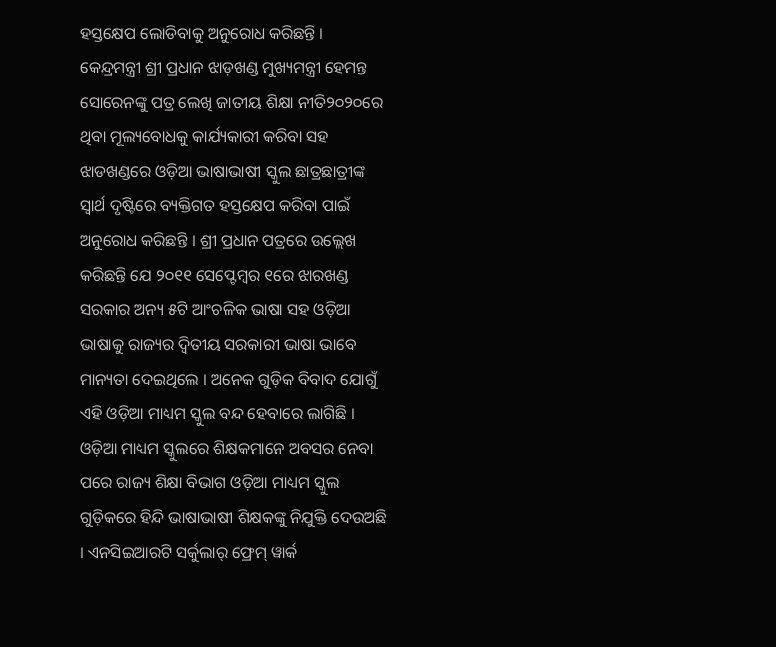ହସ୍ତକ୍ଷେପ ଲୋଡିବାକୁ ଅନୁରୋଧ କରିଛନ୍ତି ।
କେନ୍ଦ୍ରମନ୍ତ୍ରୀ ଶ୍ରୀ ପ୍ରଧାନ ଝାଡ଼ଖଣ୍ଡ ମୁଖ୍ୟମନ୍ତ୍ରୀ ହେମନ୍ତ ସୋରେନଙ୍କୁ ପତ୍ର ଲେଖି ଜାତୀୟ ଶିକ୍ଷା ନୀତି୨୦୨୦ରେ ଥିବା ମୂଲ୍ୟବୋଧକୁ କାର୍ଯ୍ୟକାରୀ କରିବା ସହ ଝାଡଖଣ୍ଡରେ ଓଡ଼ିଆ ଭାଷାଭାଷୀ ସ୍କୁଲ ଛାତ୍ରଛାତ୍ରୀଙ୍କ ସ୍ୱାର୍ଥ ଦୃଷ୍ଟିରେ ବ୍ୟକ୍ତିଗତ ହସ୍ତକ୍ଷେପ କରିବା ପାଇଁ ଅନୁରୋଧ କରିଛନ୍ତି । ଶ୍ରୀ ପ୍ରଧାନ ପତ୍ରରେ ଉଲ୍ଲେଖ କରିଛନ୍ତି ଯେ ୨୦୧୧ ସେପ୍ଟେମ୍ବର ୧ରେ ଝାରଖଣ୍ଡ ସରକାର ଅନ୍ୟ ୫ଟି ଆଂଚଳିକ ଭାଷା ସହ ଓଡ଼ିଆ ଭାଷାକୁ ରାଜ୍ୟର ଦ୍ୱିତୀୟ ସରକାରୀ ଭାଷା ଭାବେ ମାନ୍ୟତା ଦେଇଥିଲେ । ଅନେକ ଗୁଡ଼ିକ ବିବାଦ ଯୋଗୁଁ ଏହି ଓଡ଼ିଆ ମାଧ୍ୟମ ସ୍କୁଲ ବନ୍ଦ ହେବାରେ ଲାଗିଛି । ଓଡ଼ିଆ ମାଧ୍ୟମ ସ୍କୁଲରେ ଶିକ୍ଷକମାନେ ଅବସର ନେବା ପରେ ରାଜ୍ୟ ଶିକ୍ଷା ବିଭାଗ ଓଡ଼ିଆ ମାଧ୍ୟମ ସ୍କୁଲ ଗୁଡ଼ିକରେ ହିନ୍ଦି ଭାଷାଭାଷୀ ଶିକ୍ଷକଙ୍କୁ ନିଯୁକ୍ତି ଦେଉଅଛି । ଏନସିଇଆରଟି ସର୍କୁଲାର୍ ଫ୍ରେମ୍ ୱାର୍କ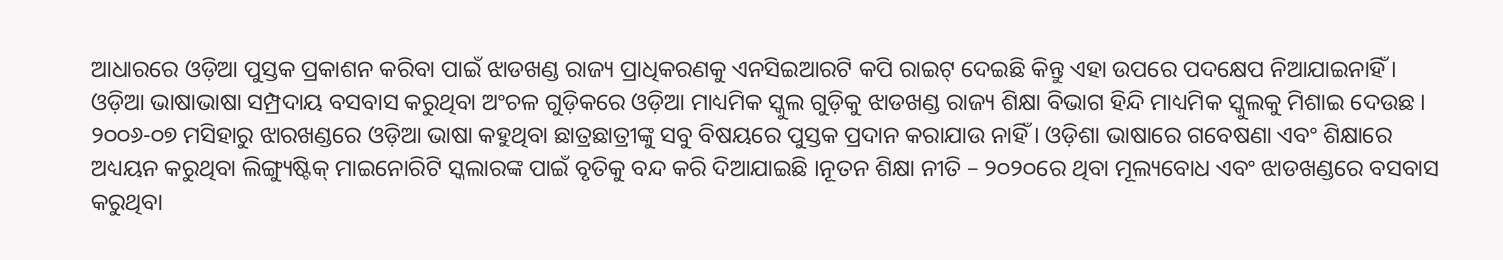ଆଧାରରେ ଓଡ଼ିଆ ପୁସ୍ତକ ପ୍ରକାଶନ କରିବା ପାଇଁ ଝାଡଖଣ୍ଡ ରାଜ୍ୟ ପ୍ରାଧିକରଣକୁ ଏନସିଇଆରଟି କପି ରାଇଟ୍ ଦେଇଛି କିନ୍ତୁ ଏହା ଉପରେ ପଦକ୍ଷେପ ନିଆଯାଇନାହିଁ । ଓଡ଼ିଆ ଭାଷାଭାଷା ସମ୍ପ୍ରଦାୟ ବସବାସ କରୁଥିବା ଅଂଚଳ ଗୁଡ଼ିକରେ ଓଡ଼ିଆ ମାଧ୍ୟମିକ ସ୍କୁଲ ଗୁଡ଼ିକୁ ଝାଡଖଣ୍ଡ ରାଜ୍ୟ ଶିକ୍ଷା ବିଭାଗ ହିନ୍ଦି ମାଧ୍ୟମିକ ସ୍କୁଲକୁ ମିଶାଇ ଦେଉଛ । ୨୦୦୬-୦୭ ମସିହାରୁ ଝାରଖଣ୍ଡରେ ଓଡ଼ିଆ ଭାଷା କହୁଥିବା ଛାତ୍ରଛାତ୍ରୀଙ୍କୁ ସବୁ ବିଷୟରେ ପୁସ୍ତକ ପ୍ରଦାନ କରାଯାଉ ନାହିଁ । ଓଡ଼ିଶା ଭାଷାରେ ଗବେଷଣା ଏବଂ ଶିକ୍ଷାରେ ଅଧ୍ୟୟନ କରୁଥିବା ଲିଙ୍ଗ୍ୟୁଷ୍ଟିକ୍ ମାଇନୋରିଟି ସ୍କଲାରଙ୍କ ପାଇଁ ବୃତିକୁ ବନ୍ଦ କରି ଦିଆଯାଇଛି ।ନୂତନ ଶିକ୍ଷା ନୀତି – ୨୦୨୦ରେ ଥିବା ମୂଲ୍ୟବୋଧ ଏବଂ ଝାଡଖଣ୍ଡରେ ବସବାସ କରୁଥିବା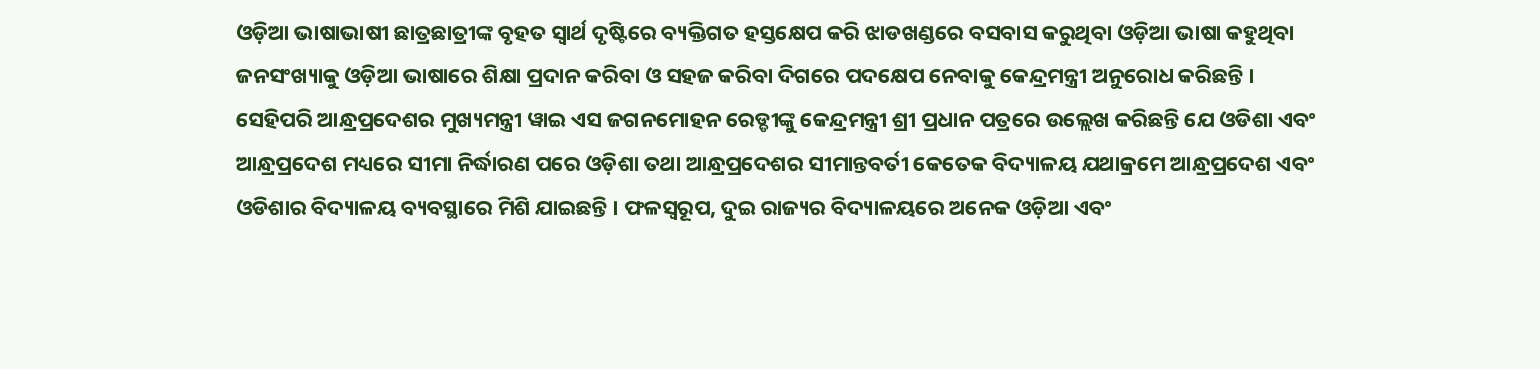ଓଡ଼ିଆ ଭାଷାଭାଷୀ ଛାତ୍ରଛାତ୍ରୀଙ୍କ ବୃହତ ସ୍ୱାର୍ଥ ଦୃଷ୍ଟିରେ ବ୍ୟକ୍ତିଗତ ହସ୍ତକ୍ଷେପ କରି ଝାଡଖଣ୍ଡରେ ବସବାସ କରୁଥିବା ଓଡ଼ିଆ ଭାଷା କହୁଥିବା ଜନସଂଖ୍ୟାକୁ ଓଡ଼ିଆ ଭାଷାରେ ଶିକ୍ଷା ପ୍ରଦାନ କରିବା ଓ ସହଜ କରିବା ଦିଗରେ ପଦକ୍ଷେପ ନେବାକୁ କେନ୍ଦ୍ରମନ୍ତ୍ରୀ ଅନୁରୋଧ କରିଛନ୍ତି ।
ସେହିପରି ଆନ୍ଧ୍ରପ୍ରଦେଶର ମୁଖ୍ୟମନ୍ତ୍ରୀ ୱାଇ ଏସ ଜଗନମୋହନ ରେଡ୍ଡୀଙ୍କୁ କେନ୍ଦ୍ରମନ୍ତ୍ରୀ ଶ୍ରୀ ପ୍ରଧାନ ପତ୍ରରେ ଉଲ୍ଲେଖ କରିଛନ୍ତି ଯେ ଓଡିଶା ଏବଂ ଆନ୍ଧ୍ରପ୍ରଦେଶ ମଧ୍ୟରେ ସୀମା ନିର୍ଦ୍ଧାରଣ ପରେ ଓଡ଼ିଶା ତଥା ଆନ୍ଧ୍ରପ୍ରଦେଶର ସୀମାନ୍ତବର୍ତୀ କେତେକ ବିଦ୍ୟାଳୟ ଯଥାକ୍ରମେ ଆନ୍ଧ୍ରପ୍ରଦେଶ ଏବଂ ଓଡିଶାର ବିଦ୍ୟାଳୟ ବ୍ୟବସ୍ଥାରେ ମିଶି ଯାଇଛନ୍ତି । ଫଳସ୍ୱରୂପ, ଦୁଇ ରାଜ୍ୟର ବିଦ୍ୟାଳୟରେ ଅନେକ ଓଡ଼ିଆ ଏବଂ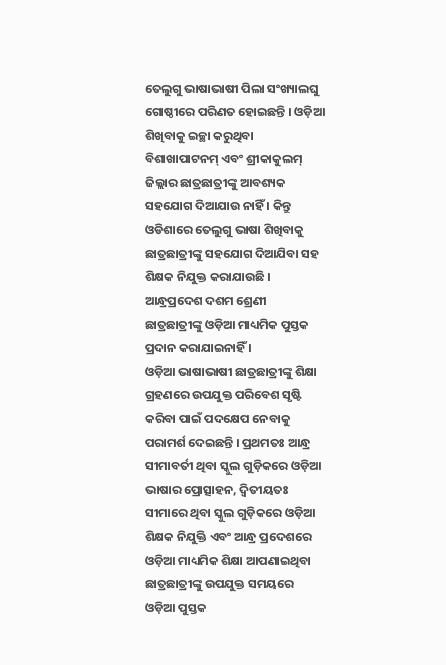ତେଲୁଗୁ ଭାଷାଭାଷୀ ପିଲା ସଂଖ୍ୟାଲଘୁ ଗୋଷ୍ଠୀରେ ପରିଣତ ହୋଇଛନ୍ତି । ଓଡ଼ିଆ ଶିଖିବାକୁ ଇଚ୍ଛା କରୁଥିବା ବିଶାଖାପାଟନମ୍ ଏବଂ ଶ୍ରୀକାକୁଲମ୍ ଜିଲ୍ଲାର ଛାତ୍ରଛାତ୍ରୀଙ୍କୁ ଆବଶ୍ୟକ ସହଯୋଗ ଦିଆଯାଉ ନାହିଁ । କିନ୍ତୁ ଓଡିଶାରେ ତେଲୁଗୁ ଭାଷା ଶିଖିବାକୁ ଛାତ୍ରଛାତ୍ରୀଙ୍କୁ ସହଯୋଗ ଦିଆଯିବା ସହ ଶିକ୍ଷକ ନିଯୁକ୍ତ କରାଯାଉଛି । ଆନ୍ଧ୍ରପ୍ରଦେଶ ଦଶମ ଶ୍ରେଣୀ ଛାତ୍ରଛାତ୍ରୀଙ୍କୁ ଓଡ଼ିଆ ମାଧ୍ୟମିକ ପୁସ୍ତକ ପ୍ରଦାନ କରାଯାଇନାହିଁ ।
ଓଡ଼ିଆ ଭାଷାଭାଷୀ ଛାତ୍ରଛାତ୍ରୀଙ୍କୁ ଶିକ୍ଷା ଗ୍ରହଣରେ ଉପଯୁକ୍ତ ପରିବେଶ ସୃଷ୍ଟି କରିବା ପାଇଁ ପଦକ୍ଷେପ ନେବାକୁ ପରାମର୍ଶ ଦେଇଛନ୍ତି । ପ୍ରଥମତଃ ଆନ୍ଧ୍ର ସୀମାବର୍ତୀ ଥିବା ସ୍କୁଲ ଗୁଡ଼ିକରେ ଓଡ଼ିଆ ଭାଷାର ପ୍ରୋତ୍ସାହନ, ଦ୍ୱିତୀୟତଃ ସୀମାରେ ଥିବା ସ୍କୁଲ ଗୁଡ଼ିକରେ ଓଡ଼ିଆ ଶିକ୍ଷକ ନିଯୁକ୍ତି ଏବଂ ଆନ୍ଧ୍ର ପ୍ରଦେଶରେ ଓଡ଼ିଆ ମାଧ୍ୟମିକ ଶିକ୍ଷା ଆପଣାଇଥିବା ଛାତ୍ରଛାତ୍ରୀଙ୍କୁ ଉପଯୁକ୍ତ ସମୟରେ ଓଡ଼ିଆ ପୁସ୍ତକ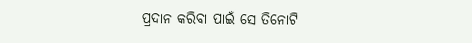ପ୍ରଦାନ କରିବା ପାଇଁ ସେ ତିନୋଟି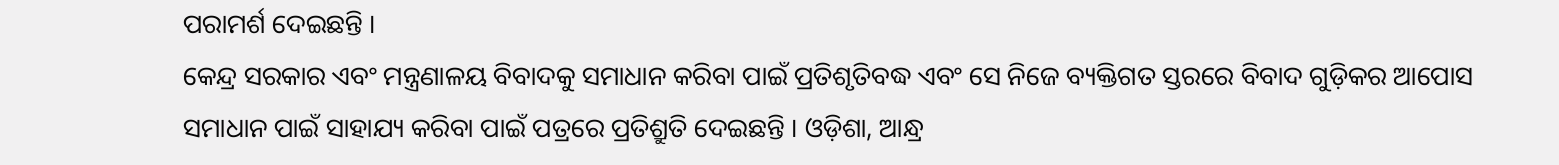ପରାମର୍ଶ ଦେଇଛନ୍ତି ।
କେନ୍ଦ୍ର ସରକାର ଏବଂ ମନ୍ତ୍ରଣାଳୟ ବିବାଦକୁ ସମାଧାନ କରିବା ପାଇଁ ପ୍ରତିଶୃତିବଦ୍ଧ ଏବଂ ସେ ନିଜେ ବ୍ୟକ୍ତିଗତ ସ୍ତରରେ ବିବାଦ ଗୁଡ଼ିକର ଆପୋସ ସମାଧାନ ପାଇଁ ସାହାଯ୍ୟ କରିବା ପାଇଁ ପତ୍ରରେ ପ୍ରତିଶ୍ରୁତି ଦେଇଛନ୍ତି । ଓଡ଼ିଶା, ଆନ୍ଧ୍ର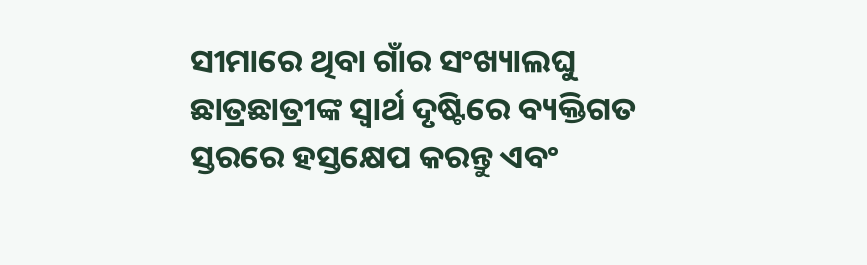ସୀମାରେ ଥିବା ଗାଁର ସଂଖ୍ୟାଲଘୁ ଛାତ୍ରଛାତ୍ରୀଙ୍କ ସ୍ୱାର୍ଥ ଦୃଷ୍ଟିରେ ବ୍ୟକ୍ତିଗତ ସ୍ତରରେ ହସ୍ତକ୍ଷେପ କରନ୍ତୁ ଏବଂ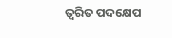ତ୍ୱରିତ ପଦକ୍ଷେପ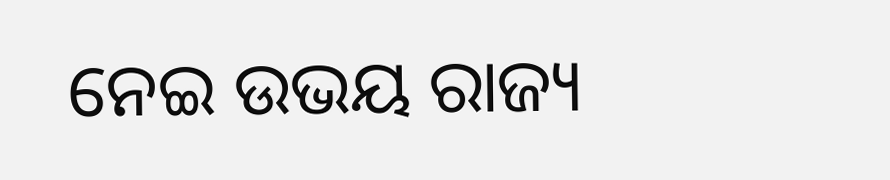ନେଇ ଉଭୟ ରାଜ୍ୟ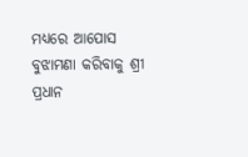ମଧ୍ୟରେ ଆପୋସ ବୁଝାମଣା କରିବାକୁ ଶ୍ରୀ ପ୍ରଧାନ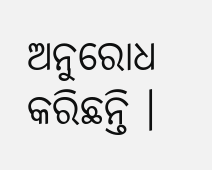ଅନୁରୋଧ କରିଛନ୍ତି ।